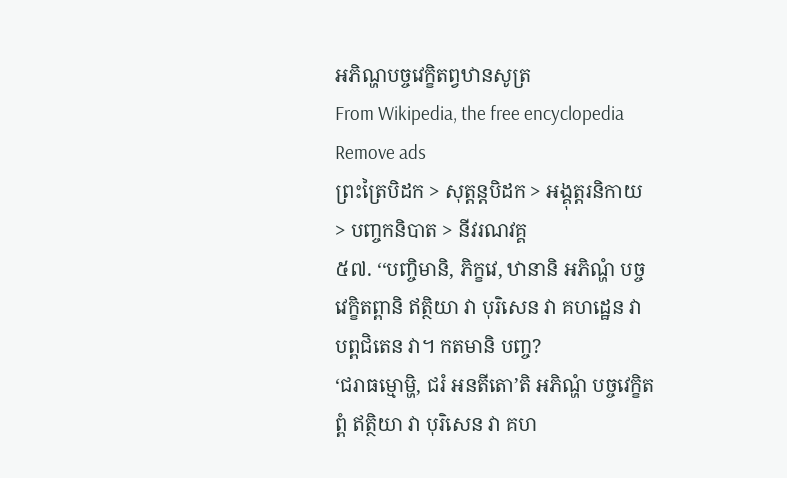អភិណ្ហបច្ចវេក្ខិតព្វឋានសូត្រ
From Wikipedia, the free encyclopedia
Remove ads
ព្រះត្រៃបិដក > សុត្តន្តបិដក > អង្គុត្តរនិកាយ > បញ្ចកនិបាត > នីវរណវគ្គ
៥៧. ‘‘បញ្ចិមានិ, ភិក្ខវេ, ឋានានិ អភិណ្ហំ បច្ចវេក្ខិតព្ពានិ ឥត្ថិយា វា បុរិសេន វា គហដ្ឋេន វា បព្ពជិតេន វា។ កតមានិ បញ្ច?
‘ជរាធម្មោម្ហិ, ជរំ អនតីតោ’តិ អភិណ្ហំ បច្ចវេក្ខិតព្ពំ ឥត្ថិយា វា បុរិសេន វា គហ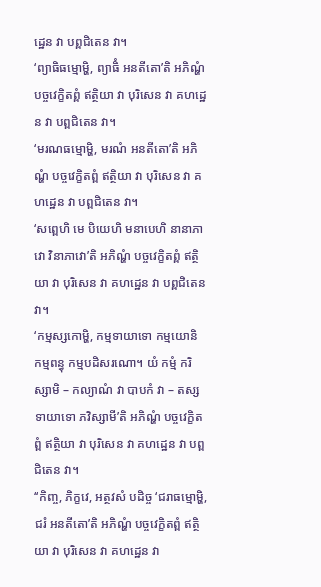ដ្ឋេន វា បព្ពជិតេន វា។
‘ព្យាធិធម្មោម្ហិ, ព្យាធិំ អនតីតោ’តិ អភិណ្ហំ បច្ចវេក្ខិតព្ពំ ឥត្ថិយា វា បុរិសេន វា គហដ្ឋេន វា បព្ពជិតេន វា។
‘មរណធម្មោម្ហិ, មរណំ អនតីតោ’តិ អភិណ្ហំ បច្ចវេក្ខិតព្ពំ ឥត្ថិយា វា បុរិសេន វា គហដ្ឋេន វា បព្ពជិតេន វា។
‘សព្ពេហិ មេ បិយេហិ មនាបេហិ នានាភាវោ វិនាភាវោ’តិ អភិណ្ហំ បច្ចវេក្ខិតព្ពំ ឥត្ថិយា វា បុរិសេន វា គហដ្ឋេន វា បព្ពជិតេន វា។
‘កម្មស្សកោម្ហិ, កម្មទាយាទោ កម្មយោនិ កម្មពន្ធុ កម្មបដិសរណោ។ យំ កម្មំ ករិស្សាមិ – កល្យាណំ វា បាបកំ វា – តស្ស ទាយាទោ ភវិស្សាមី’តិ អភិណ្ហំ បច្ចវេក្ខិតព្ពំ ឥត្ថិយា វា បុរិសេន វា គហដ្ឋេន វា បព្ពជិតេន វា។
‘‘កិញ្ច, ភិក្ខវេ, អត្ថវសំ បដិច្ច ‘ជរាធម្មោម្ហិ, ជរំ អនតីតោ’តិ អភិណ្ហំ បច្ចវេក្ខិតព្ពំ ឥត្ថិយា វា បុរិសេន វា គហដ្ឋេន វា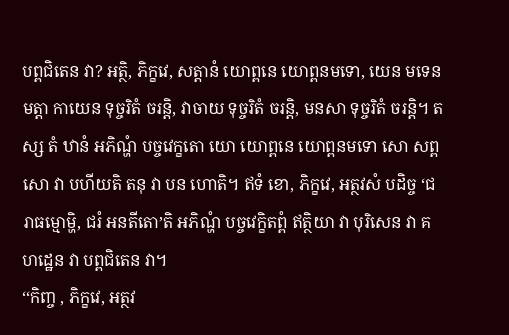បព្ពជិតេន វា? អត្ថិ, ភិក្ខវេ, សត្តានំ យោព្ពនេ យោព្ពនមទោ, យេន មទេន មត្តា កាយេន ទុច្ចរិតំ ចរន្តិ, វាចាយ ទុច្ចរិតំ ចរន្តិ, មនសា ទុច្ចរិតំ ចរន្តិ។ តស្ស តំ ឋានំ អភិណ្ហំ បច្ចវេក្ខតោ យោ យោព្ពនេ យោព្ពនមទោ សោ សព្ពសោ វា បហីយតិ តនុ វា បន ហោតិ។ ឥទំ ខោ, ភិក្ខវេ, អត្ថវសំ បដិច្ច ‘ជរាធម្មោម្ហិ, ជរំ អនតីតោ’តិ អភិណ្ហំ បច្ចវេក្ខិតព្ពំ ឥត្ថិយា វា បុរិសេន វា គហដ្ឋេន វា បព្ពជិតេន វា។
‘‘កិញ្ច , ភិក្ខវេ, អត្ថវ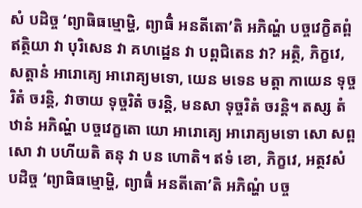សំ បដិច្ច ‘ព្យាធិធម្មោម្ហិ, ព្យាធិំ អនតីតោ’តិ អភិណ្ហំ បច្ចវេក្ខិតព្ពំ ឥត្ថិយា វា បុរិសេន វា គហដ្ឋេន វា បព្ពជិតេន វា? អត្ថិ, ភិក្ខវេ, សត្តានំ អារោគ្យេ អារោគ្យមទោ, យេន មទេន មត្តា កាយេន ទុច្ចរិតំ ចរន្តិ, វាចាយ ទុច្ចរិតំ ចរន្តិ, មនសា ទុច្ចរិតំ ចរន្តិ។ តស្ស តំ ឋានំ អភិណ្ហំ បច្ចវេក្ខតោ យោ អារោគ្យេ អារោគ្យមទោ សោ សព្ពសោ វា បហីយតិ តនុ វា បន ហោតិ។ ឥទំ ខោ, ភិក្ខវេ, អត្ថវសំ បដិច្ច ‘ព្យាធិធម្មោម្ហិ, ព្យាធិំ អនតីតោ’តិ អភិណ្ហំ បច្ច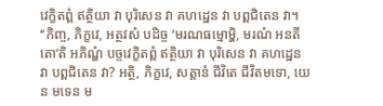វេក្ខិតព្ពំ ឥត្ថិយា វា បុរិសេន វា គហដ្ឋេន វា បព្ពជិតេន វា។
‘‘កិញ្ច, ភិក្ខវេ, អត្ថវសំ បដិច្ច ‘មរណធម្មោម្ហិ, មរណំ អនតីតោ’តិ អភិណ្ហំ បច្ចវេក្ខិតព្ពំ ឥត្ថិយា វា បុរិសេន វា គហដ្ឋេន វា បព្ពជិតេន វា? អត្ថិ, ភិក្ខវេ, សត្តានំ ជីវិតេ ជីវិតមទោ, យេន មទេន ម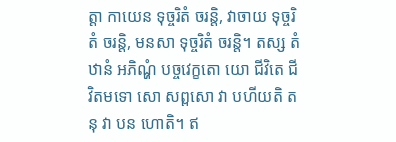ត្តា កាយេន ទុច្ចរិតំ ចរន្តិ, វាចាយ ទុច្ចរិតំ ចរន្តិ, មនសា ទុច្ចរិតំ ចរន្តិ។ តស្ស តំ ឋានំ អភិណ្ហំ បច្ចវេក្ខតោ យោ ជីវិតេ ជីវិតមទោ សោ សព្ពសោ វា បហីយតិ តនុ វា បន ហោតិ។ ឥ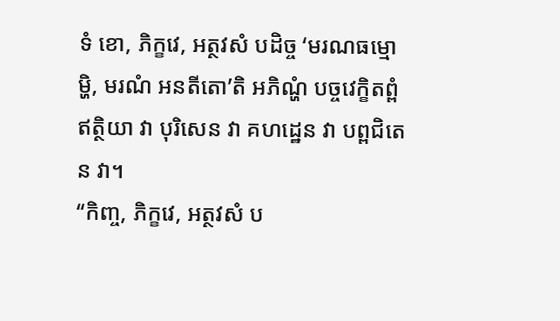ទំ ខោ, ភិក្ខវេ, អត្ថវសំ បដិច្ច ‘មរណធម្មោម្ហិ, មរណំ អនតីតោ’តិ អភិណ្ហំ បច្ចវេក្ខិតព្ពំ ឥត្ថិយា វា បុរិសេន វា គហដ្ឋេន វា បព្ពជិតេន វា។
‘‘កិញ្ច, ភិក្ខវេ, អត្ថវសំ ប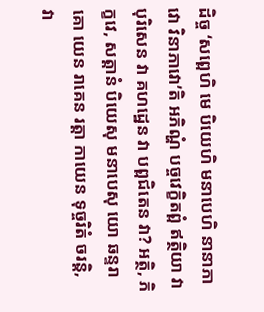ដិច្ច ‘សព្ពេហិ មេ បិយេហិ មនាបេហិ នានាភាវោ វិនាភាវោ’តិ អភិណ្ហំ បច្ចវេក្ខិតព្ពំ ឥត្ថិយា វា បុរិសេន វា គហដ្ឋេន វា បព្ពជិតេន វា? អត្ថិ, ភិក្ខវេ, សត្តានំ បិយេសុ មនាបេសុ យោ ឆន្ទរាគោ យេន រាគេន រត្តា កាយេន ទុច្ចរិតំ ចរន្តិ, វា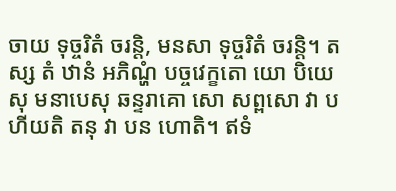ចាយ ទុច្ចរិតំ ចរន្តិ, មនសា ទុច្ចរិតំ ចរន្តិ។ តស្ស តំ ឋានំ អភិណ្ហំ បច្ចវេក្ខតោ យោ បិយេសុ មនាបេសុ ឆន្ទរាគោ សោ សព្ពសោ វា បហីយតិ តនុ វា បន ហោតិ។ ឥទំ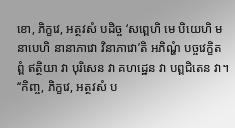ខោ, ភិក្ខវេ, អត្ថវសំ បដិច្ច ‘សព្ពេហិ មេ បិយេហិ មនាបេហិ នានាភាវោ វិនាភាវោ’តិ អភិណ្ហំ បច្ចវេក្ខិតព្ពំ ឥត្ថិយា វា បុរិសេន វា គហដ្ឋេន វា បព្ពជិតេន វា។
‘‘កិញ្ច, ភិក្ខវេ, អត្ថវសំ ប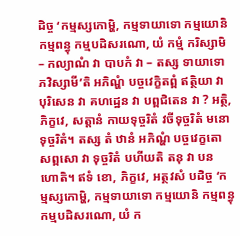ដិច្ច ‘កម្មស្សកោម្ហិ, កម្មទាយាទោ កម្មយោនិ កម្មពន្ធុ កម្មបដិសរណោ, យំ កម្មំ ករិស្សាមិ – កល្យាណំ វា បាបកំ វា – តស្ស ទាយាទោ ភវិស្សាមី’តិ អភិណ្ហំ បច្ចវេក្ខិតព្ពំ ឥត្ថិយា វា បុរិសេន វា គហដ្ឋេន វា បព្ពជិតេន វា ? អត្ថិ, ភិក្ខវេ, សត្តានំ កាយទុច្ចរិតំ វចីទុច្ចរិតំ មនោទុច្ចរិតំ។ តស្ស តំ ឋានំ អភិណ្ហំ បច្ចវេក្ខតោ សព្ពសោ វា ទុច្ចរិតំ បហីយតិ តនុ វា បន ហោតិ។ ឥទំ ខោ, ភិក្ខវេ, អត្ថវសំ បដិច្ច ‘កម្មស្សកោម្ហិ, កម្មទាយាទោ កម្មយោនិ កម្មពន្ធុ កម្មបដិសរណោ, យំ ក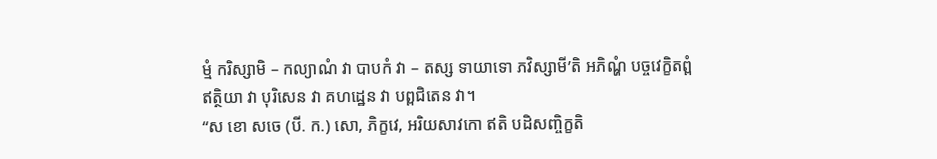ម្មំ ករិស្សាមិ – កល្យាណំ វា បាបកំ វា – តស្ស ទាយាទោ ភវិស្សាមី’តិ អភិណ្ហំ បច្ចវេក្ខិតព្ពំ ឥត្ថិយា វា បុរិសេន វា គហដ្ឋេន វា បព្ពជិតេន វា។
‘‘ស ខោ សចេ (បី. ក.) សោ, ភិក្ខវេ, អរិយសាវកោ ឥតិ បដិសញ្ចិក្ខតិ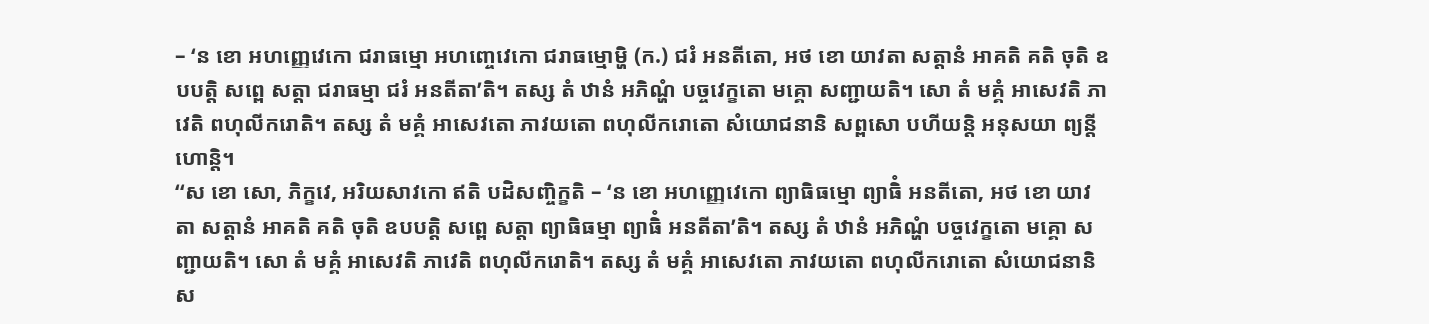– ‘ន ខោ អហញ្ញេវេកោ ជរាធម្មោ អហញ្ចេវេកោ ជរាធម្មោម្ហិ (ក.) ជរំ អនតីតោ, អថ ខោ យាវតា សត្តានំ អាគតិ គតិ ចុតិ ឧបបត្តិ សព្ពេ សត្តា ជរាធម្មា ជរំ អនតីតា’តិ។ តស្ស តំ ឋានំ អភិណ្ហំ បច្ចវេក្ខតោ មគ្គោ សញ្ជាយតិ។ សោ តំ មគ្គំ អាសេវតិ ភាវេតិ ពហុលីករោតិ។ តស្ស តំ មគ្គំ អាសេវតោ ភាវយតោ ពហុលីករោតោ សំយោជនានិ សព្ពសោ បហីយន្តិ អនុសយា ព្យន្តីហោន្តិ។
‘‘ស ខោ សោ, ភិក្ខវេ, អរិយសាវកោ ឥតិ បដិសញ្ចិក្ខតិ – ‘ន ខោ អហញ្ញេវេកោ ព្យាធិធម្មោ ព្យាធិំ អនតីតោ, អថ ខោ យាវតា សត្តានំ អាគតិ គតិ ចុតិ ឧបបត្តិ សព្ពេ សត្តា ព្យាធិធម្មា ព្យាធិំ អនតីតា’តិ។ តស្ស តំ ឋានំ អភិណ្ហំ បច្ចវេក្ខតោ មគ្គោ សញ្ជាយតិ។ សោ តំ មគ្គំ អាសេវតិ ភាវេតិ ពហុលីករោតិ។ តស្ស តំ មគ្គំ អាសេវតោ ភាវយតោ ពហុលីករោតោ សំយោជនានិ ស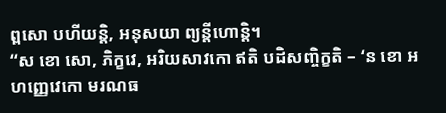ព្ពសោ បហីយន្តិ, អនុសយា ព្យន្តីហោន្តិ។
‘‘ស ខោ សោ, ភិក្ខវេ, អរិយសាវកោ ឥតិ បដិសញ្ចិក្ខតិ – ‘ន ខោ អហញ្ញេវេកោ មរណធ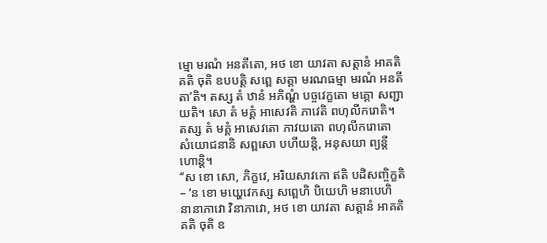ម្មោ មរណំ អនតីតោ, អថ ខោ យាវតា សត្តានំ អាគតិ គតិ ចុតិ ឧបបត្តិ សព្ពេ សត្តា មរណធម្មា មរណំ អនតីតា’តិ។ តស្ស តំ ឋានំ អភិណ្ហំ បច្ចវេក្ខតោ មគ្គោ សញ្ជាយតិ។ សោ តំ មគ្គំ អាសេវតិ ភាវេតិ ពហុលីករោតិ។ តស្ស តំ មគ្គំ អាសេវតោ ភាវយតោ ពហុលីករោតោ សំយោជនានិ សព្ពសោ បហីយន្តិ, អនុសយា ព្យន្តីហោន្តិ។
‘‘ស ខោ សោ, ភិក្ខវេ, អរិយសាវកោ ឥតិ បដិសញ្ចិក្ខតិ – ‘ន ខោ មយ្ហេវេកស្ស សព្ពេហិ បិយេហិ មនាបេហិ នានាភាវោ វិនាភាវោ, អថ ខោ យាវតា សត្តានំ អាគតិ គតិ ចុតិ ឧ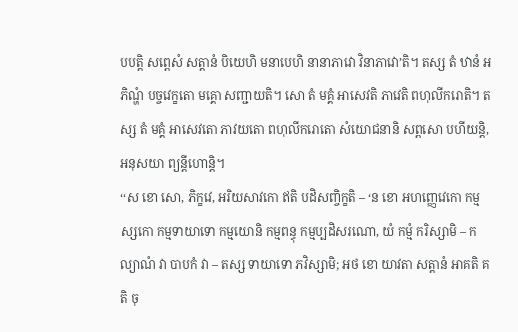បបត្តិ សព្ពេសំ សត្តានំ បិយេហិ មនាបេហិ នានាភាវោ វិនាភាវោ’តិ។ តស្ស តំ ឋានំ អភិណ្ហំ បច្ចវេក្ខតោ មគ្គោ សញ្ជាយតិ។ សោ តំ មគ្គំ អាសេវតិ ភាវេតិ ពហុលីករោតិ។ តស្ស តំ មគ្គំ អាសេវតោ ភាវយតោ ពហុលីករោតោ សំយោជនានិ សព្ពសោ បហីយន្តិ, អនុសយា ព្យន្តីហោន្តិ។
‘‘ស ខោ សោ, ភិក្ខវេ, អរិយសាវកោ ឥតិ បដិសញ្ចិក្ខតិ – ‘ន ខោ អហញ្ញេវេកោ កម្មស្សកោ កម្មទាយាទោ កម្មយោនិ កម្មពន្ធុ កម្មប្បដិសរណោ, យំ កម្មំ ករិស្សាមិ – កល្យាណំ វា បាបកំ វា – តស្ស ទាយាទោ ភវិស្សាមិ; អថ ខោ យាវតា សត្តានំ អាគតិ គតិ ចុ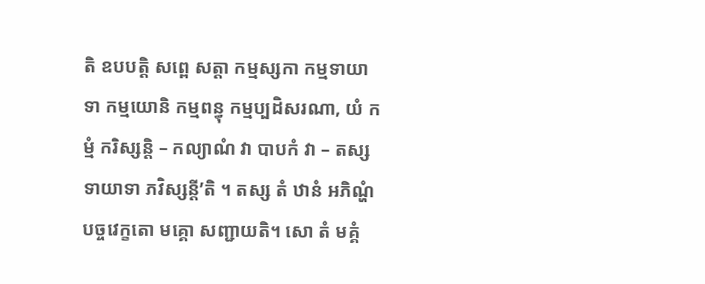តិ ឧបបត្តិ សព្ពេ សត្តា កម្មស្សកា កម្មទាយាទា កម្មយោនិ កម្មពន្ធុ កម្មប្បដិសរណា, យំ កម្មំ ករិស្សន្តិ – កល្យាណំ វា បាបកំ វា – តស្ស ទាយាទា ភវិស្សន្តី’តិ ។ តស្ស តំ ឋានំ អភិណ្ហំ បច្ចវេក្ខតោ មគ្គោ សញ្ជាយតិ។ សោ តំ មគ្គំ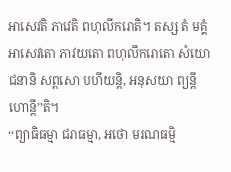អាសេវតិ ភាវេតិ ពហុលីករោតិ។ តស្ស តំ មគ្គំ អាសេវតោ ភាវយតោ ពហុលីករោតោ សំយោជនានិ សព្ពសោ បហីយន្តិ, អនុសយា ព្យន្តីហោន្តី’’តិ។
‘‘ព្យាធិធម្មា ជរាធម្មា, អថោ មរណធម្មិ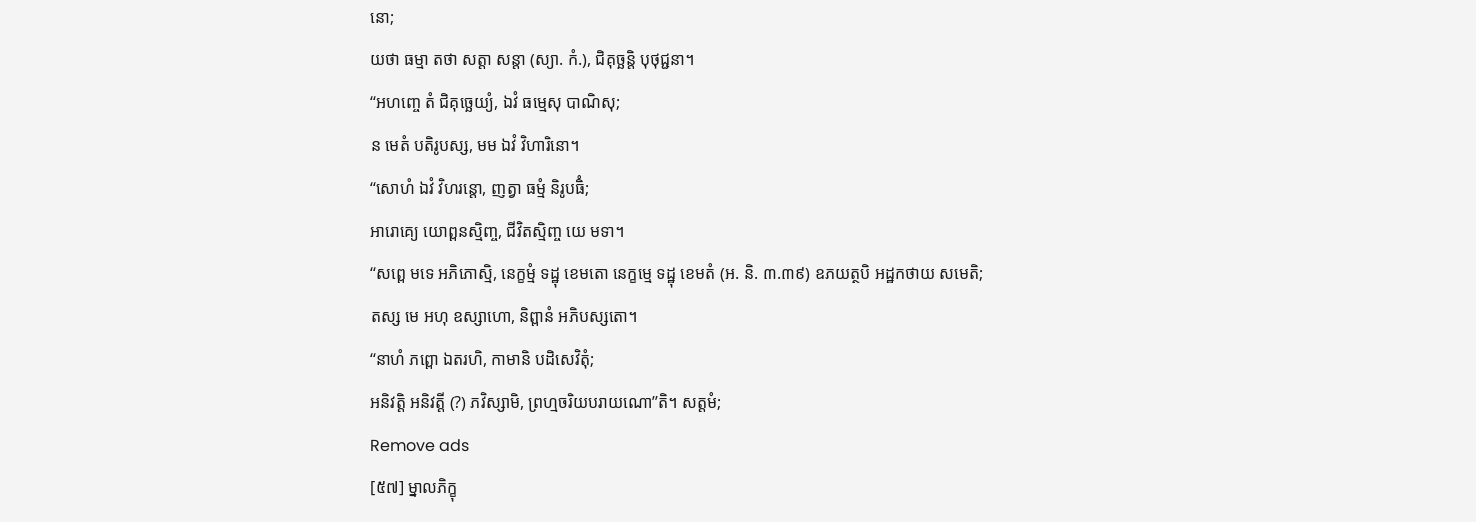នោ;
យថា ធម្មា តថា សត្តា សន្តា (ស្យា. កំ.), ជិគុច្ឆន្តិ បុថុជ្ជនា។
‘‘អហញ្ចេ តំ ជិគុច្ឆេយ្យំ, ឯវំ ធម្មេសុ បាណិសុ;
ន មេតំ បតិរូបស្ស, មម ឯវំ វិហារិនោ។
‘‘សោហំ ឯវំ វិហរន្តោ, ញត្វា ធម្មំ និរូបធិំ;
អារោគ្យេ យោព្ពនស្មិញ្ច, ជីវិតស្មិញ្ច យេ មទា។
‘‘សព្ពេ មទេ អភិភោស្មិ, នេក្ខម្មំ ទដ្ឋុ ខេមតោ នេក្ខម្មេ ទដ្ឋុ ខេមតំ (អ. និ. ៣.៣៩) ឧភយត្ថបិ អដ្ឋកថាយ សមេតិ;
តស្ស មេ អហុ ឧស្សាហោ, និព្ពានំ អភិបស្សតោ។
‘‘នាហំ ភព្ពោ ឯតរហិ, កាមានិ បដិសេវិតុំ;
អនិវត្តិ អនិវត្តី (?) ភវិស្សាមិ, ព្រហ្មចរិយបរាយណោ’’តិ។ សត្តមំ;
Remove ads
[៥៧] ម្នាលភិក្ខុ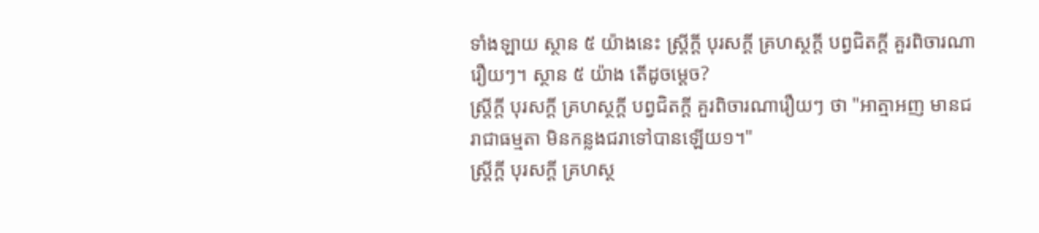ទាំងឡាយ ស្ថាន ៥ យ៉ាងនេះ ស្រ្តីក្តី បុរសក្តី គ្រហស្ថក្តី បព្វជិតក្តី គួរពិចារណារឿយៗ។ ស្ថាន ៥ យ៉ាង តើដូចម្តេច?
ស្រ្តីក្តី បុរសក្តី គ្រហស្ថក្តី បព្វជិតក្តី គួរពិចារណារឿយៗ ថា "អាត្មាអញ មានជរាជាធម្មតា មិនកន្លងជរាទៅបានឡើយ១។"
ស្រ្តីក្តី បុរសក្តី គ្រហស្ថ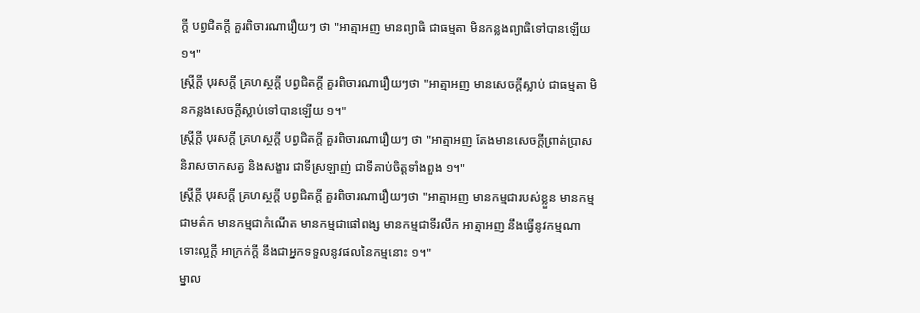ក្តី បព្វជិតក្តី គួរពិចារណារឿយៗ ថា "អាត្មាអញ មានព្យាធិ ជាធម្មតា មិនកន្លងព្យាធិទៅបានឡើយ ១។"
ស្រ្តីក្តី បុរសក្តី គ្រហស្ថក្តី បព្វជិតក្តី គួរពិចារណារឿយៗថា "អាត្មាអញ មានសេចក្តីស្លាប់ ជាធម្មតា មិនកន្លងសេចក្តីស្លាប់ទៅបានឡើយ ១។"
ស្រ្តីក្តី បុរសក្តី គ្រហស្ថក្តី បព្វជិតក្តី គួរពិចារណារឿយៗ ថា "អាត្មាអញ តែងមានសេចក្តីព្រាត់ប្រាស និរាសចាកសត្វ និងសង្ខារ ជាទីស្រឡាញ់ ជាទីគាប់ចិត្តទាំងពួង ១។"
ស្រ្តីក្តី បុរសក្តី គ្រហស្ថក្តី បព្វជិតក្តី គួរពិចារណារឿយៗថា "អាត្មាអញ មានកម្មជារបស់ខ្លួន មានកម្មជាមត៌ក មានកម្មជាកំណើត មានកម្មជាផៅពង្ស មានកម្មជាទីរលឹក អាត្មាអញ នឹងធ្វើនូវកម្មណា ទោះល្អក្តី អាក្រក់ក្តី នឹងជាអ្នកទទួលនូវផលនៃកម្មនោះ ១។"
ម្នាល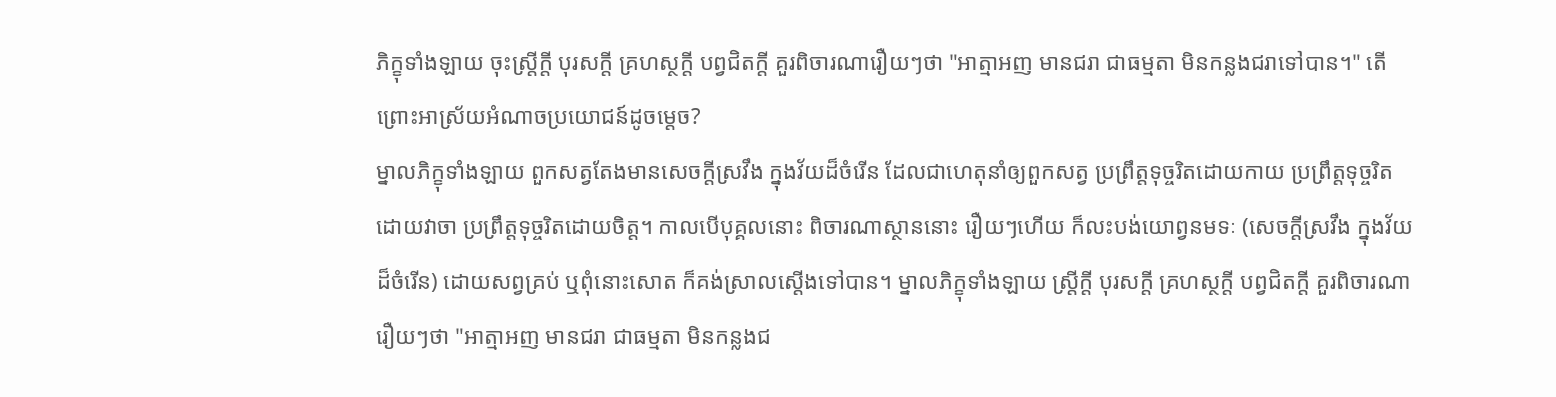ភិក្ខុទាំងឡាយ ចុះស្រ្តីក្តី បុរសក្តី គ្រហស្ថក្តី បព្វជិតក្តី គួរពិចារណារឿយៗថា "អាត្មាអញ មានជរា ជាធម្មតា មិនកន្លងជរាទៅបាន។" តើព្រោះអាស្រ័យអំណាចប្រយោជន៍ដូចម្តេច?
ម្នាលភិក្ខុទាំងឡាយ ពួកសត្វតែងមានសេចក្តីស្រវឹង ក្នុងវ័យដ៏ចំរើន ដែលជាហេតុនាំឲ្យពួកសត្វ ប្រព្រឹត្តទុច្ចរិតដោយកាយ ប្រព្រឹត្តទុច្ចរិតដោយវាចា ប្រព្រឹត្តទុច្ចរិតដោយចិត្ត។ កាលបើបុគ្គលនោះ ពិចារណាស្ថាននោះ រឿយៗហើយ ក៏លះបង់យោព្វនមទៈ (សេចក្តីស្រវឹង ក្នុងវ័យដ៏ចំរើន) ដោយសព្វគ្រប់ ឬពុំនោះសោត ក៏គង់ស្រាលស្តើងទៅបាន។ ម្នាលភិក្ខុទាំងឡាយ ស្រ្តីក្តី បុរសក្តី គ្រហស្ថក្តី បព្វជិតក្តី គួរពិចារណារឿយៗថា "អាត្មាអញ មានជរា ជាធម្មតា មិនកន្លងជ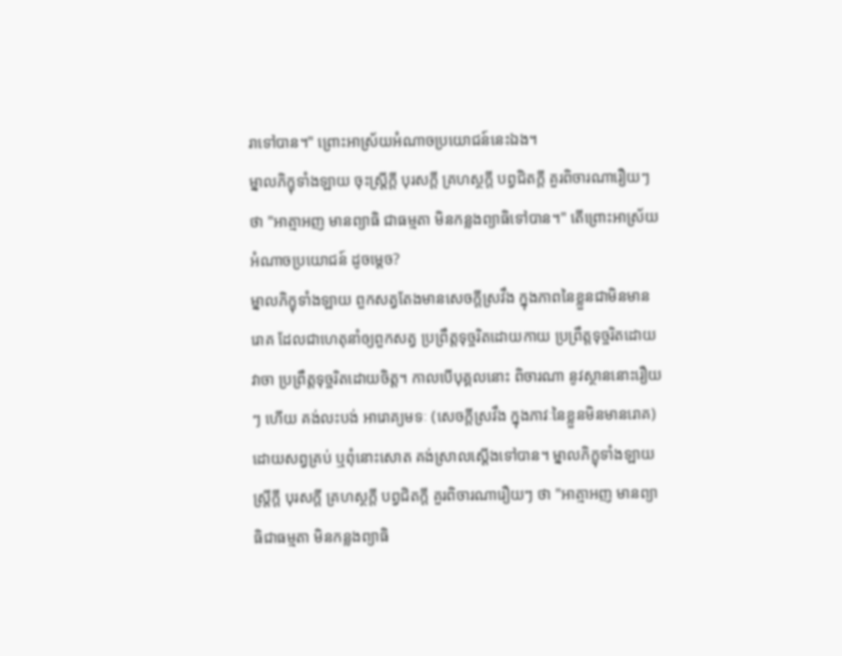រាទៅបាន។" ព្រោះអាស្រ័យអំណាចប្រយោជន៍នេះឯង។
ម្នាលភិក្ខុទាំងឡាយ ចុះស្រ្តីក្តី បុរសក្តី គ្រហស្ថក្តី បព្វជិតក្តី គួរពិចារណារឿយៗថា "អាត្មាអញ មានព្យាធិ ជាធម្មតា មិនកន្លងព្យាធិទៅបាន។" តើព្រោះអាស្រ័យអំណាចប្រយោជន៍ ដូចម្តេច?
ម្នាលភិក្ខុទាំងឡាយ ពួកសត្វតែងមានសេចក្តីស្រវឹង ក្នុងភាពនៃខ្លួនជាមិនមានរោគ ដែលជាហេតុនាំឲ្យពួកសត្វ ប្រព្រឹត្តទុច្ចរិតដោយកាយ ប្រព្រឹត្តទុច្ចរិតដោយវាចា ប្រព្រឹត្តទុច្ចរិតដោយចិត្ត។ កាលបើបុគ្គលនោះ ពិចារណា នូវស្ថាននោះរឿយៗ ហើយ គង់លះបង់ អារោគ្យមទៈ (សេចក្តីស្រវឹង ក្នុងភាវៈនៃខ្លួនមិនមានរោគ) ដោយសព្វគ្រប់ ឬពុំនោះសោត គង់ស្រាលស្តើងទៅបាន។ ម្នាលភិក្ខុទាំងឡាយ ស្រ្តីក្តី បុរសក្តី គ្រហស្ថក្តី បព្វជិតក្តី គួរពិចារណារឿយៗ ថា "អាត្មាអញ មានព្យាធិជាធម្មតា មិនកន្លងព្យាធិ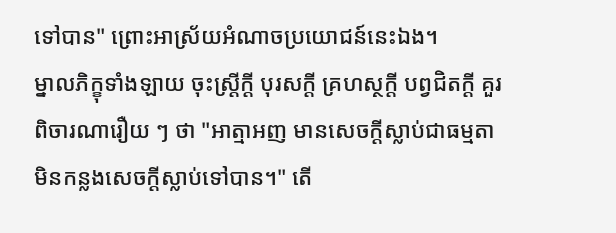ទៅបាន" ព្រោះអាស្រ័យអំណាចប្រយោជន៍នេះឯង។
ម្នាលភិក្ខុទាំងឡាយ ចុះស្រ្តីក្តី បុរសក្តី គ្រហស្ថក្តី បព្វជិតក្តី គួរពិចារណារឿយ ៗ ថា "អាត្មាអញ មានសេចក្តីស្លាប់ជាធម្មតា មិនកន្លងសេចក្តីស្លាប់ទៅបាន។" តើ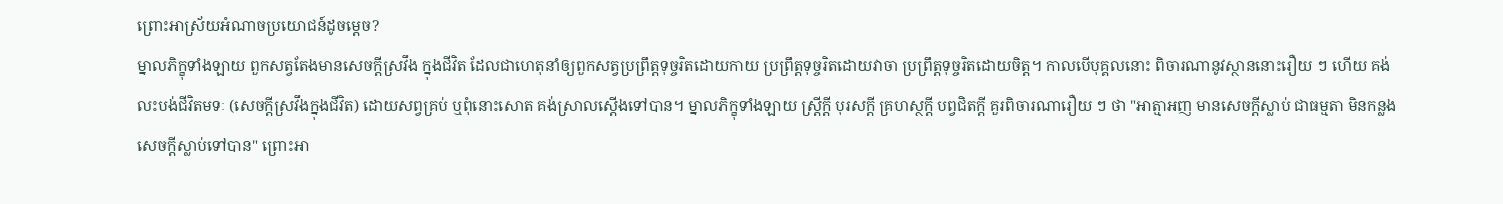ព្រោះអាស្រ័យអំណាចប្រយោជន៍ដូចម្តេច?
ម្នាលភិក្ខុទាំងឡាយ ពួកសត្វតែងមានសេចក្តីស្រវឹង ក្នុងជីវិត ដែលជាហេតុនាំឲ្យពួកសត្វប្រព្រឹត្តទុច្ចរិតដោយកាយ ប្រព្រឹត្តទុច្ចរិតដោយវាចា ប្រព្រឹត្តទុច្ចរិតដោយចិត្ត។ កាលបើបុគ្គលនោះ ពិចារណានូវស្ថាននោះរឿយ ៗ ហើយ គង់លះបង់ជីវិតមទៈ (សេចក្តីស្រវឹងក្នុងជីវិត) ដោយសព្វគ្រប់ ឬពុំនោះសោត គង់ស្រាលស្តើងទៅបាន។ ម្នាលភិក្ខុទាំងឡាយ ស្រ្តីក្តី បុរសក្តី គ្រហស្ថក្តី បព្វជិតក្តី គួរពិចារណារឿយ ៗ ថា "អាត្មាអញ មានសេចក្តីស្លាប់ ជាធម្មតា មិនកន្លងសេចក្តីស្លាប់ទៅបាន" ព្រោះអា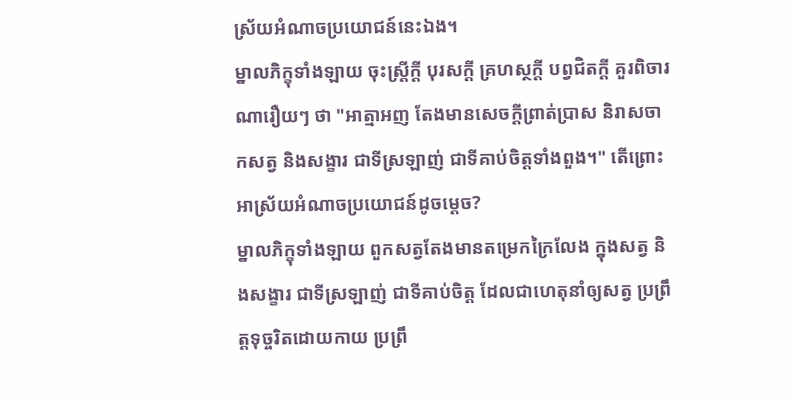ស្រ័យអំណាចប្រយោជន៍នេះឯង។
ម្នាលភិក្ខុទាំងឡាយ ចុះស្រ្តីក្តី បុរសក្តី គ្រហស្ថក្តី បព្វជិតក្តី គួរពិចារណារឿយៗ ថា "អាត្មាអញ តែងមានសេចក្តីព្រាត់ប្រាស និរាសចាកសត្វ និងសង្ខារ ជាទីស្រឡាញ់ ជាទីគាប់ចិត្តទាំងពួង។" តើព្រោះអាស្រ័យអំណាចប្រយោជន៍ដូចម្តេច?
ម្នាលភិក្ខុទាំងឡាយ ពួកសត្វតែងមានតម្រេកក្រៃលែង ក្នុងសត្វ និងសង្ខារ ជាទីស្រឡាញ់ ជាទីគាប់ចិត្ត ដែលជាហេតុនាំឲ្យសត្វ ប្រព្រឹត្តទុច្ចរិតដោយកាយ ប្រព្រឹ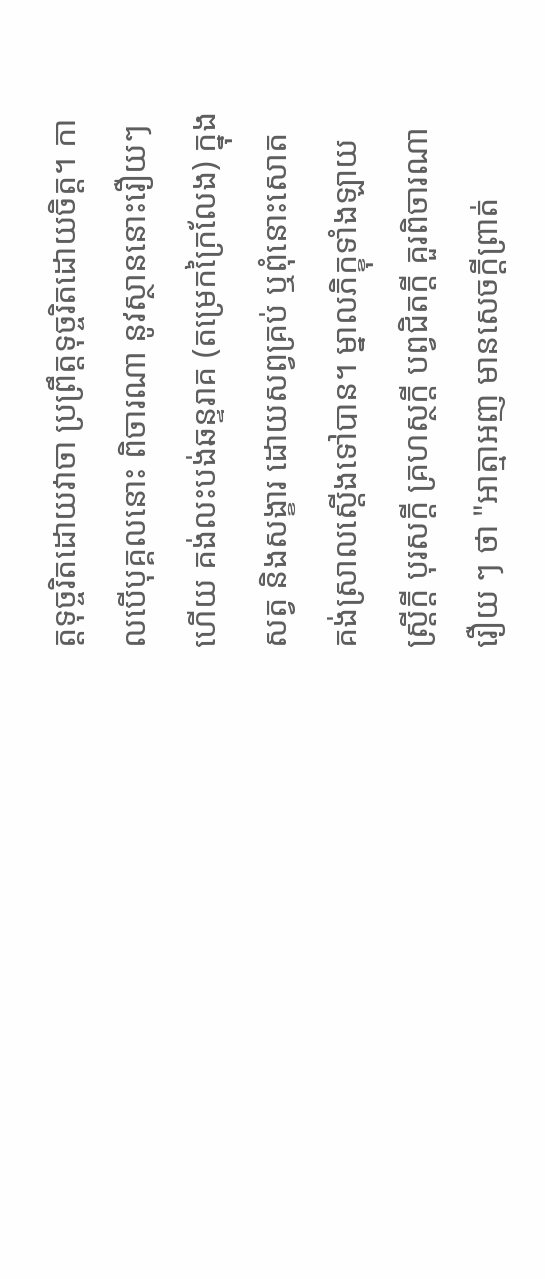ត្តទុច្ចរិតដោយវាចា ប្រព្រឹត្តទុច្ចរិតដោយចិត្ត។ កាលបើបុគ្គលនោះ ពិចារណា នូវស្ថាននោះរឿយៗ ហើយ គង់លះបង់ឆន្ទរាគ (តម្រេកក្រៃលែង) ក្នុងសត្វ និងសង្ខារ ដោយសព្វគ្រប់ ឬពុំនោះសោត គង់ស្រាលស្តើងទៅបាន។ ម្នាលភិក្ខុទាំងឡាយ ស្រ្តីក្តី បុរសក្តី គ្រហស្ថក្តី បព្វជិតក្តី គួរពិចារណារឿយ ៗ ថា "អាត្មាអញ មានសេចក្តីព្រាត់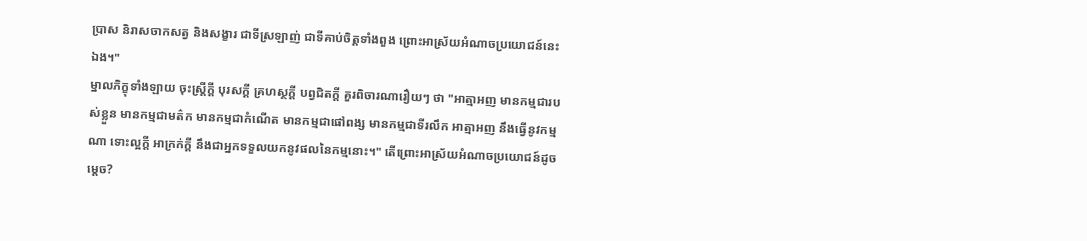ប្រាស និរាសចាកសត្វ និងសង្ខារ ជាទីស្រឡាញ់ ជាទីគាប់ចិត្តទាំងពួង ព្រោះអាស្រ័យអំណាចប្រយោជន៍នេះឯង។"
ម្នាលភិក្ខុទាំងឡាយ ចុះស្រ្តីក្តី បុរសក្តី គ្រហស្ថក្តី បព្វជិតក្តី គួរពិចារណារឿយៗ ថា "អាត្មាអញ មានកម្មជារបស់ខ្លួន មានកម្មជាមត៌ក មានកម្មជាកំណើត មានកម្មជាផៅពង្ស មានកម្មជាទីរលឹក អាត្មាអញ នឹងធ្វើនូវកម្មណា ទោះល្អក្តី អាក្រក់ក្តី នឹងជាអ្នកទទួលយកនូវផលនៃកម្មនោះ។" តើព្រោះអាស្រ័យអំណាចប្រយោជន៍ដូចម្តេច?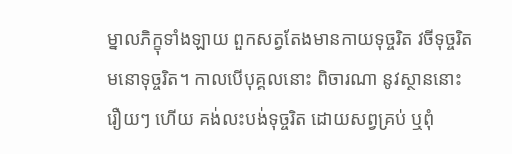ម្នាលភិក្ខុទាំងឡាយ ពួកសត្វតែងមានកាយទុច្ចរិត វចីទុច្ចរិត មនោទុច្ចរិត។ កាលបើបុគ្គលនោះ ពិចារណា នូវស្ថាននោះរឿយៗ ហើយ គង់លះបង់ទុច្ចរិត ដោយសព្វគ្រប់ ឬពុំ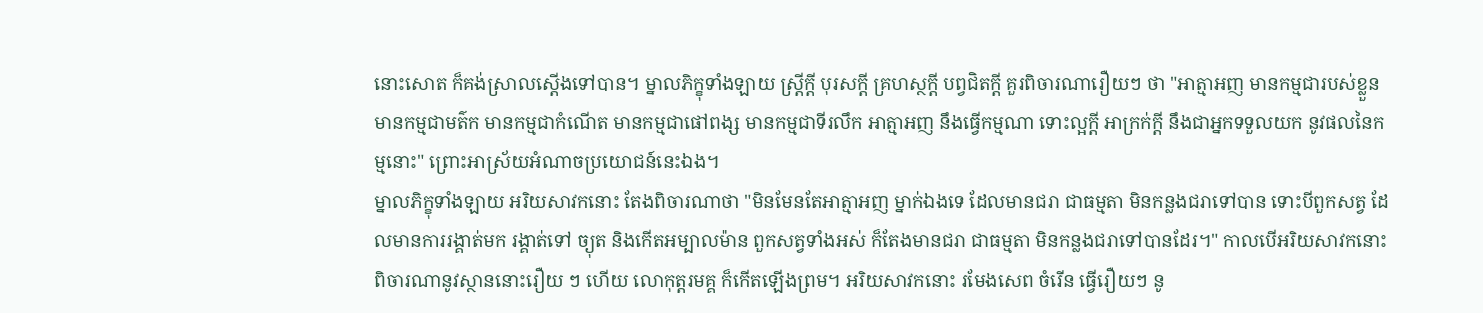នោះសោត ក៏គង់ស្រាលស្តើងទៅបាន។ ម្នាលភិក្ខុទាំងឡាយ ស្រ្តីក្តី បុរសក្តី គ្រហស្ថក្តី បព្វជិតក្តី គួរពិចារណារឿយៗ ថា "អាត្មាអញ មានកម្មជារបស់ខ្លួន មានកម្មជាមត៌ក មានកម្មជាកំណើត មានកម្មជាផៅពង្ស មានកម្មជាទីរលឹក អាត្មាអញ នឹងធ្វើកម្មណា ទោះល្អក្តី អាក្រក់ក្តី នឹងជាអ្នកទទួលយក នូវផលនៃកម្មនោះ" ព្រោះអាស្រ័យអំណាចប្រយោជន៍នេះឯង។
ម្នាលភិក្ខុទាំងឡាយ អរិយសាវកនោះ តែងពិចារណាថា "មិនមែនតែអាត្មាអញ ម្នាក់ឯងទេ ដែលមានជរា ជាធម្មតា មិនកន្លងជរាទៅបាន ទោះបីពួកសត្វ ដែលមានការរង្គាត់មក រង្គាត់ទៅ ច្យុត និងកើតអម្បាលម៉ាន ពួកសត្វទាំងអស់ ក៏តែងមានជរា ជាធម្មតា មិនកន្លងជរាទៅបានដែរ។" កាលបើអរិយសាវកនោះ ពិចារណានូវស្ថាននោះរឿយ ៗ ហើយ លោកុត្តរមគ្គ ក៏កើតឡើងព្រម។ អរិយសាវកនោះ រមែងសេព ចំរើន ធ្វើរឿយៗ នូ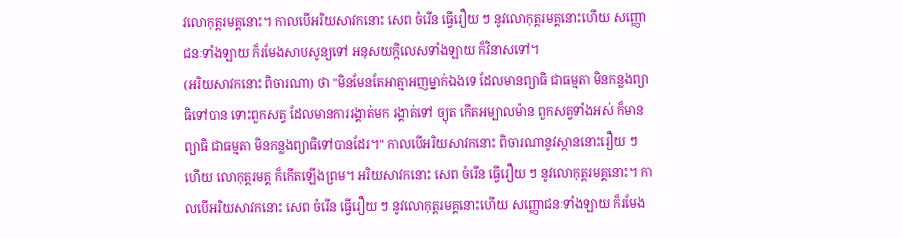វលោកុត្តរមគ្គនោះ។ កាលបើអរិយសាវកនោះ សេព ចំរើន ធ្វើរឿយ ៗ នូវលោកុត្តរមគ្គនោះហើយ សញ្ញោជនៈទាំងឡាយ ក៏រមែងសាបសូន្យទៅ អនុសយក្កិលេសទាំងឡាយ ក៏វិនាសទៅ។
(អរិយសាវកនោះ ពិចារណា) ថា "មិនមែនតែអាត្មាអញម្នាក់ឯងទេ ដែលមានព្យាធិ ជាធម្មតា មិនកន្លងព្យាធិទៅបាន ទោះពួកសត្វ ដែលមានការរង្គាត់មក រង្គាត់ទៅ ច្យុត កើតអម្បាលម៉ាន ពួកសត្វទាំងអស់ ក៏មានព្យាធិ ជាធម្មតា មិនកន្លងព្យាធិទៅបានដែរ។" កាលបើអរិយសាវកនោះ ពិចារណានូវស្ថាននោះរឿយ ៗហើយ លោកុត្តរមគ្គ ក៏កើតឡើងព្រម។ អរិយសាវកនោះ សេព ចំរើន ធ្វើរឿយ ៗ នូវលោកុត្តរមគ្គនោះ។ កាលបើអរិយសាវកនោះ សេព ចំរើន ធ្វើរឿយ ៗ នូវលោកុត្តរមគ្គនោះហើយ សញ្ញោជនៈទាំងឡាយ ក៏រមែង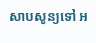សាបសូន្យទៅ អ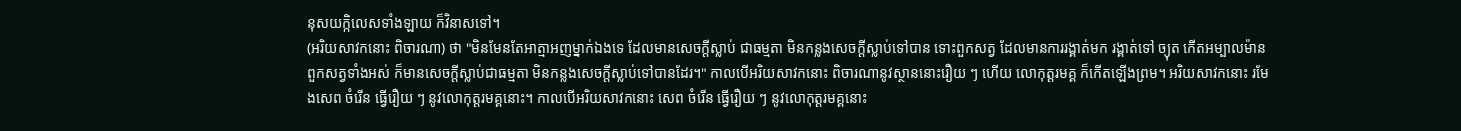នុសយក្កិលេសទាំងឡាយ ក៏វិនាសទៅ។
(អរិយសាវកនោះ ពិចារណា) ថា "មិនមែនតែអាត្មាអញម្នាក់ឯងទេ ដែលមានសេចក្តីស្លាប់ ជាធម្មតា មិនកន្លងសេចក្តីស្លាប់ទៅបាន ទោះពួកសត្វ ដែលមានការរង្គាត់មក រង្គាត់ទៅ ច្យុត កើតអម្បាលម៉ាន ពួកសត្វទាំងអស់ ក៏មានសេចក្តីស្លាប់ជាធម្មតា មិនកន្លងសេចក្តីស្លាប់ទៅបានដែរ។" កាលបើអរិយសាវកនោះ ពិចារណានូវស្ថាននោះរឿយ ៗ ហើយ លោកុត្តរមគ្គ ក៏កើតឡើងព្រម។ អរិយសាវកនោះ រមែងសេព ចំរើន ធ្វើរឿយ ៗ នូវលោកុត្តរមគ្គនោះ។ កាលបើអរិយសាវកនោះ សេព ចំរើន ធ្វើរឿយ ៗ នូវលោកុត្តរមគ្គនោះ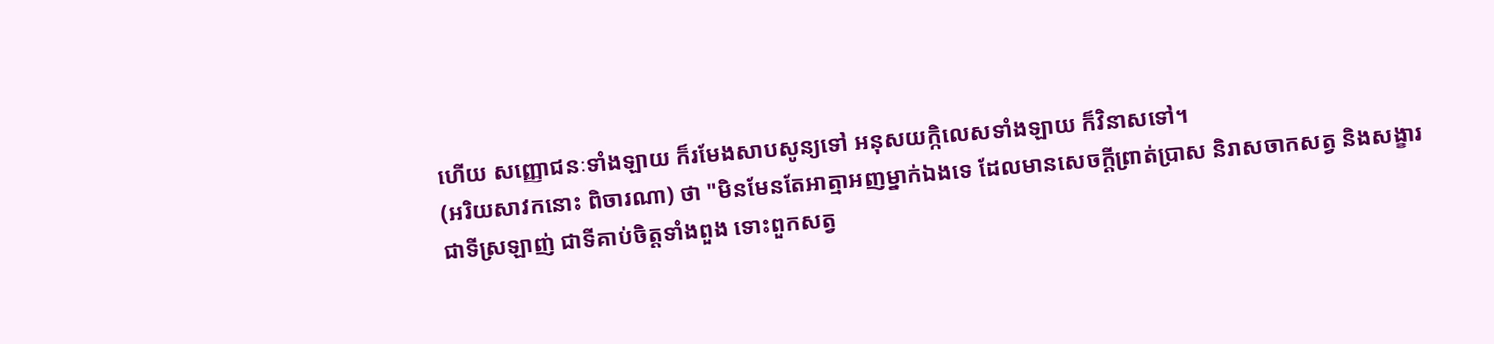ហើយ សញ្ញោជនៈទាំងឡាយ ក៏រមែងសាបសូន្យទៅ អនុសយក្កិលេសទាំងឡាយ ក៏វិនាសទៅ។
(អរិយសាវកនោះ ពិចារណា) ថា "មិនមែនតែអាត្មាអញម្នាក់ឯងទេ ដែលមានសេចក្តីព្រាត់ប្រាស និរាសចាកសត្វ និងសង្ខារ ជាទីស្រឡាញ់ ជាទីគាប់ចិត្តទាំងពួង ទោះពួកសត្វ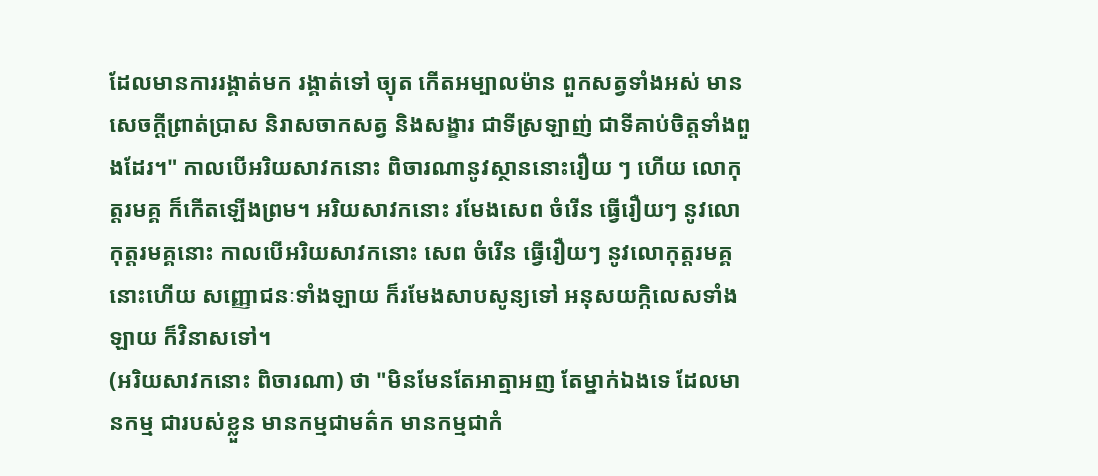ដែលមានការរង្គាត់មក រង្គាត់ទៅ ច្យុត កើតអម្បាលម៉ាន ពួកសត្វទាំងអស់ មានសេចក្តីព្រាត់ប្រាស និរាសចាកសត្វ និងសង្ខារ ជាទីស្រឡាញ់ ជាទីគាប់ចិត្តទាំងពួងដែរ។" កាលបើអរិយសាវកនោះ ពិចារណានូវស្ថាននោះរឿយ ៗ ហើយ លោកុត្តរមគ្គ ក៏កើតឡើងព្រម។ អរិយសាវកនោះ រមែងសេព ចំរើន ធ្វើរឿយៗ នូវលោកុត្តរមគ្គនោះ កាលបើអរិយសាវកនោះ សេព ចំរើន ធ្វើរឿយៗ នូវលោកុត្តរមគ្គនោះហើយ សញ្ញោជនៈទាំងឡាយ ក៏រមែងសាបសូន្យទៅ អនុសយក្កិលេសទាំងឡាយ ក៏វិនាសទៅ។
(អរិយសាវកនោះ ពិចារណា) ថា "មិនមែនតែអាត្មាអញ តែម្នាក់ឯងទេ ដែលមានកម្ម ជារបស់ខ្លួន មានកម្មជាមត៌ក មានកម្មជាកំ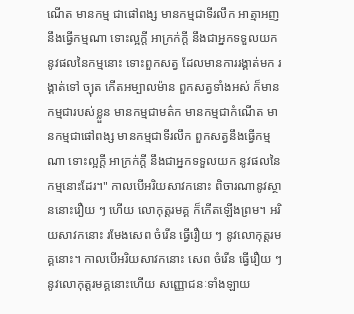ណើត មានកម្ម ជាផៅពង្ស មានកម្មជាទីរលឹក អាត្មាអញ នឹងធ្វើកម្មណា ទោះល្អក្តី អាក្រក់ក្តី នឹងជាអ្នកទទួលយក នូវផលនៃកម្មនោះ ទោះពួកសត្វ ដែលមានការរង្គាត់មក រង្គាត់ទៅ ច្យុត កើតអម្បាលម៉ាន ពួកសត្វទាំងអស់ ក៏មានកម្មជារបស់ខ្លួន មានកម្មជាមត៌ក មានកម្មជាកំណើត មានកម្មជាផៅពង្ស មានកម្មជាទីរលឹក ពួកសត្វនឹងធ្វើកម្មណា ទោះល្អក្តី អាក្រក់ក្តី នឹងជាអ្នកទទួលយក នូវផលនៃកម្មនោះដែរ។" កាលបើអរិយសាវកនោះ ពិចារណានូវស្ថាននោះរឿយ ៗ ហើយ លោកុត្តរមគ្គ ក៏កើតឡើងព្រម។ អរិយសាវកនោះ រមែងសេព ចំរើន ធ្វើរឿយ ៗ នូវលោកុត្តរមគ្គនោះ។ កាលបើអរិយសាវកនោះ សេព ចំរើន ធ្វើរឿយ ៗ នូវលោកុត្តរមគ្គនោះហើយ សញ្ញោជនៈទាំងឡាយ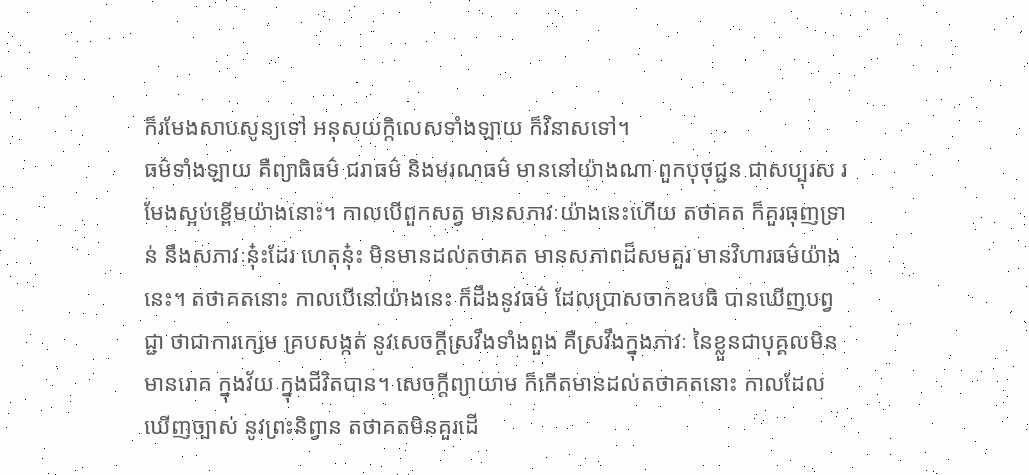ក៏រមែងសាបសូន្យទៅ អនុសយក្កិលេសទាំងឡាយ ក៏វិនាសទៅ។
ធម៌ទាំងឡាយ គឺព្យាធិធម៌ ជរាធម៌ និងមរណធម៌ មាននៅយ៉ាងណា ពួកបុថុជ្ជន ជាសប្បុរស រមែងស្អប់ខ្ពើមយ៉ាងនោះ។ កាលបើពួកសត្វ មានសភាវៈយ៉ាងនេះហើយ តថាគត ក៏គួរធុញទ្រាន់ នឹងសភាវៈនុ៎ះដែរ ហេតុនុ៎ះ មិនមានដល់តថាគត មានសភាពដ៏សមគួរ មានវិហារធម៌យ៉ាងនេះ។ តថាគតនោះ កាលបើនៅយ៉ាងនេះ ក៏ដឹងនូវធម៌ ដែលប្រាសចាកឧបធិ បានឃើញបព្វជ្ជា ថាជាការក្សេម គ្របសង្កត់ នូវសេចក្តីស្រវឹងទាំងពួង គឺស្រវឹងក្នុងភាវៈ នៃខ្លួនជាបុគ្គលមិនមានរោគ ក្នុងវ័យ ក្នុងជីវិតបាន។ សេចក្តីព្យាយាម ក៏កើតមានដល់តថាគតនោះ កាលដែលឃើញច្បាស់ នូវព្រះនិព្វាន តថាគតមិនគួរដើ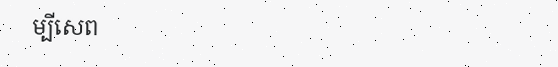ម្បីសេព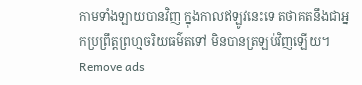កាមទាំងឡាយបានវិញ ក្នុងកាលឥឡូវនេះទេ តថាគតនឹងជាអ្នកប្រព្រឹត្តព្រហ្មចរិយធម៌តទៅ មិនបានត្រឡប់វិញឡើយ។
Remove ads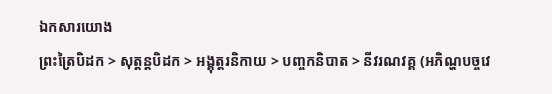ឯកសារយោង
ព្រះត្រៃបិដក > សុត្តន្តបិដក > អង្គុត្តរនិកាយ > បញ្ចកនិបាត > នីវរណវគ្គ (អភិណ្ហបច្ចវេ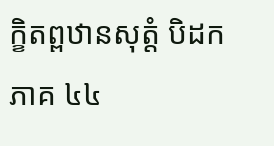ក្ខិតព្ពឋានសុត្តំ បិដកភាគ ៤៤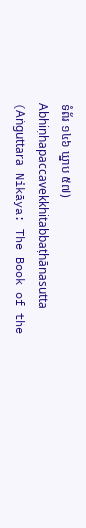ទំព័រ ១៤៦ ឃ្នាប ៥៧)
Abhiṇhapaccavekkhitabbaṭhānasutta (Aṅguttara Nikāya: The Book of the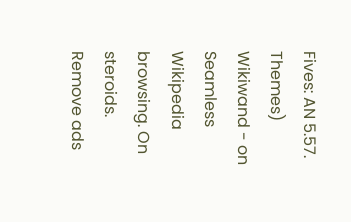Fives: AN 5.57. Themes)
Wikiwand - on
Seamless Wikipedia browsing. On steroids.
Remove ads